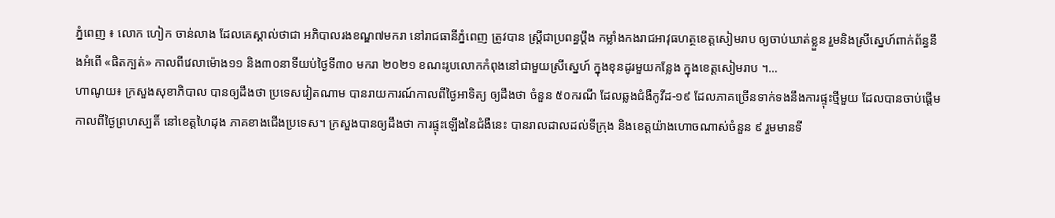ភ្នំពេញ ៖ លោក ហៀក ចាន់លាង ដែលគេស្គាល់ថាជា អភិបាលរងខណ្ឌ៧មករា នៅរាជធានីភ្នំពេញ ត្រូវបាន ស្ត្រីជាប្រពន្ធប្តឹង កម្លាំងកងរាជអាវុធហត្ថខេត្តសៀមរាប ឲ្យចាប់ឃាត់ខ្លួន រួមនិងស្រីស្នេហ៍ពាក់ព័ន្ធនឹងអំពើ «ផិតក្បត់» កាលពីវេលាម៉ោង១១ និង៣០នាទីយប់ថ្ងៃទី៣០ មករា ២០២១ ខណះរូបលោកកំពុងនៅជាមួយស្រីស្នេហ៍ ក្នុងខុនដូរមួយកន្លែង ក្នុងខេត្តសៀមរាប ។...
ហាណូយ៖ ក្រសួងសុខាភិបាល បានឲ្យដឹងថា ប្រទេសវៀតណាម បានរាយការណ៍កាលពីថ្ងៃអាទិត្យ ឲ្យដឹងថា ចំនួន ៥០ករណី ដែលឆ្លងជំងឺកូវីដ-១៩ ដែលភាគច្រើនទាក់ទងនឹងការផ្ទុះថ្មីមួយ ដែលបានចាប់ផ្តើម កាលពីថ្ងៃព្រហស្បតិ៍ នៅខេត្តហៃដុង ភាគខាងជើងប្រទេស។ ក្រសួងបានឲ្យដឹងថា ការផ្ទុះឡើងនៃជំងឺនេះ បានរាលដាលដល់ទីក្រុង និងខេត្តយ៉ាងហោចណាស់ចំនួន ៩ រួមមានទី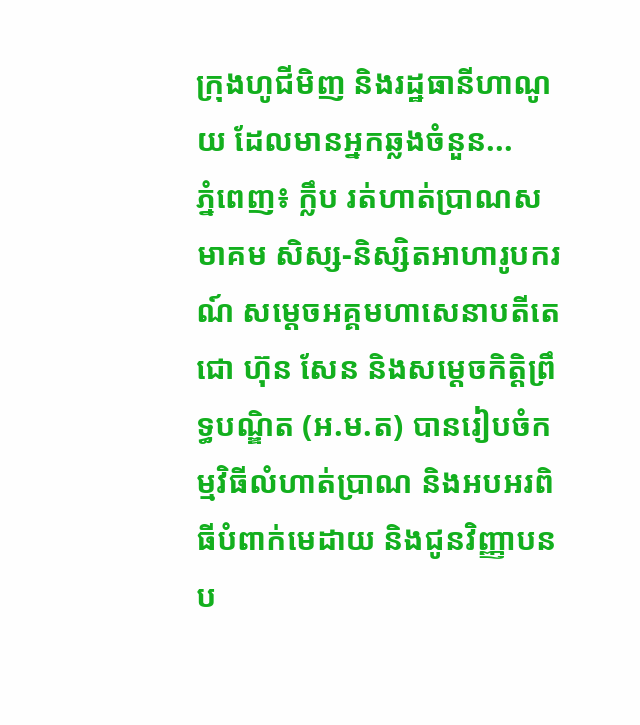ក្រុងហូជីមិញ និងរដ្ឋធានីហាណូយ ដែលមានអ្នកឆ្លងចំនួន...
ភ្នំពេញ៖ ក្លឹប រត់ហាត់ប្រាណសមាគម សិស្ស-និស្សិតអាហារូបករណ៍ សម្តេចអគ្គមហាសេនាបតីតេជោ ហ៊ុន សែន និងសម្តេចកិត្តិព្រឹទ្ធបណ្ឌិត (អ.ម.ត) បានរៀបចំកម្មវិធីលំហាត់ប្រាណ និងអបអរពិធីបំពាក់មេដាយ និងជូនវិញ្ញាបនប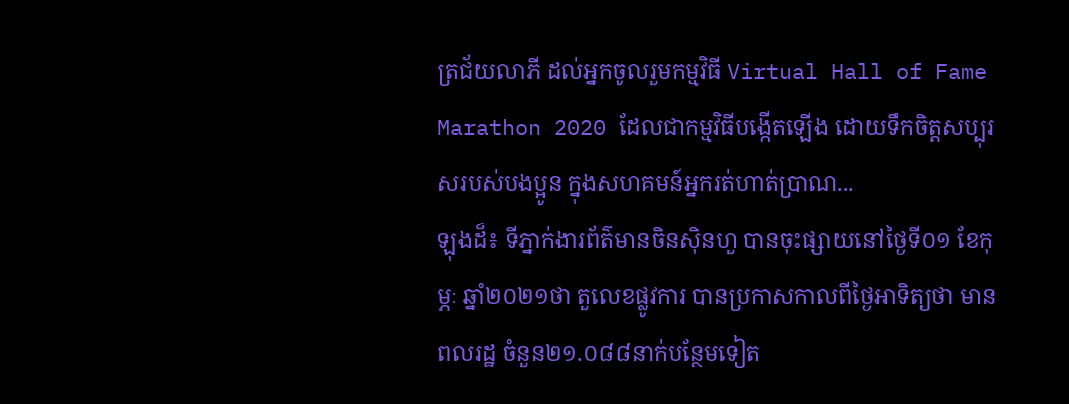ត្រជ័យលាភី ដល់អ្នកចូលរួមកម្មវិធី Virtual Hall of Fame Marathon 2020 ដែលជាកម្មវិធីបង្កើតឡើង ដោយទឹកចិត្តសប្បុរសរបស់បងប្អូន ក្នុងសហគមន៍អ្នករត់ហាត់ប្រាណ...
ឡុងដ៏៖ ទីភ្នាក់ងារព័ត៌មានចិនស៊ិនហួ បានចុះផ្សាយនៅថ្ងៃទី០១ ខែកុម្ភៈ ឆ្នាំ២០២១ថា តួលេខផ្លូវការ បានប្រកាសកាលពីថ្ងៃអាទិត្យថា មានពលរដ្ឋ ចំនួន២១.០៨៨នាក់បន្ថែមទៀត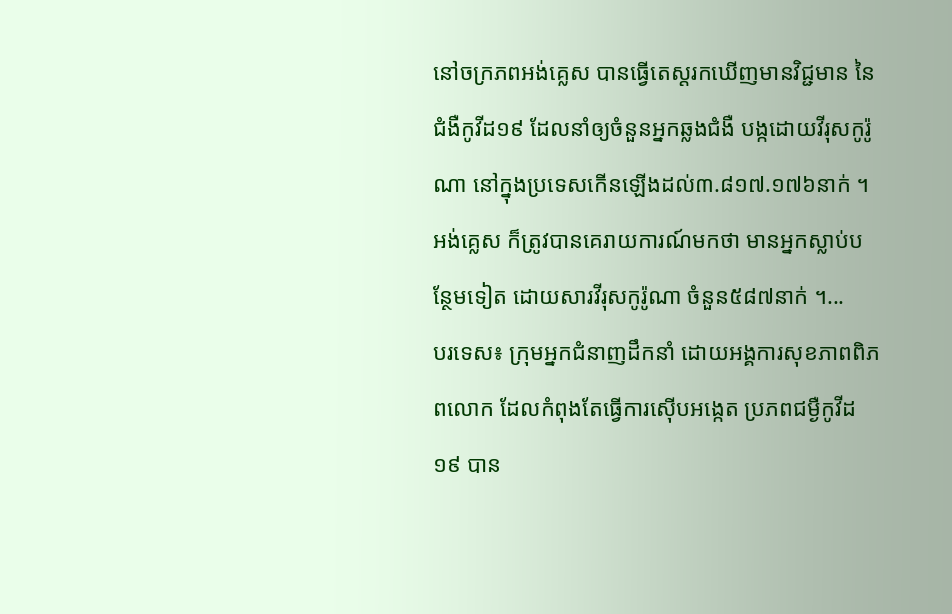នៅចក្រភពអង់គ្លេស បានធ្វើតេស្តរកឃើញមានវិជ្ជមាន នៃជំងឺកូវីដ១៩ ដែលនាំឲ្យចំនួនអ្នកឆ្លងជំងឺ បង្កដោយវីរុសកូរ៉ូណា នៅក្នុងប្រទេសកើនឡើងដល់៣.៨១៧.១៧៦នាក់ ។ អង់គ្លេស ក៏ត្រូវបានគេរាយការណ៍មកថា មានអ្នកស្លាប់បន្ថែមទៀត ដោយសារវីរុសកូរ៉ូណា ចំនួន៥៨៧នាក់ ។...
បរទេស៖ ក្រុមអ្នកជំនាញដឹកនាំ ដោយអង្គការសុខភាពពិភពលោក ដែលកំពុងតែធ្វើការស៊ើបអង្កេត ប្រភពជម្ងឺកូវីដ១៩ បាន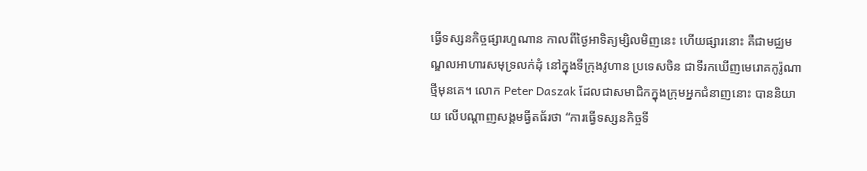ធ្វើទស្សនកិច្ចផ្សារហួណាន កាលពីថ្ងៃអាទិត្យម្សិលមិញនេះ ហើយផ្សារនោះ គឺជាមជ្ឈមណ្ឌលអាហារសមុទ្រលក់ដុំ នៅក្នុងទីក្រុងវូហាន ប្រទេសចិន ជាទីរកឃើញមេរោគកូរ៉ូណាថ្មីមុនគេ។ លោក Peter Daszak ដែលជាសមាជិកក្នុងក្រុមអ្នកជំនាញនោះ បាននិយាយ លើបណ្ដាញសង្គមធ្វីតធ័រថា “ការធ្វើទស្សនកិច្ចទី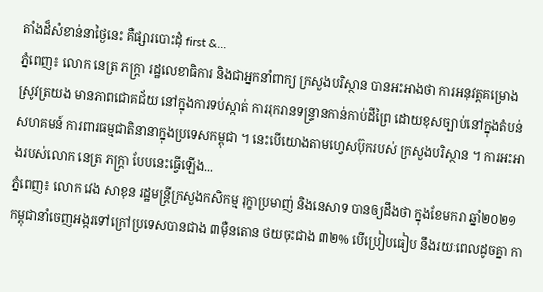តាំងដ៏សំខាន់នាថ្ងៃនេះ គឺផ្សារបោះដុំ first &...
ភ្នំពេញ៖ លោក នេត្រ ភក្ត្រា រដ្ឋលេខាធិការ និងជាអ្នកនាំពាក្យ ក្រសួងបរិស្ថាន បានអះអាងថា ការអនុវត្តគម្រោងស្រូវត្រយង មានភាពជោគជ័យ នៅក្នុងការទប់ស្កាត់ ការរុករានទន្ទ្រានកាន់កាប់ដីព្រៃ ដោយខុសច្បាប់នៅក្នុងតំបន់សហគមន៍ ការពារធម្មជាតិនានាក្នុងប្រទេសកម្ពុជា ។ នេះបើយោងតាមហ្វេសប៊ុករបស់ ក្រសួងបរិស្ថាន ។ ការអះអាងរបស់លោក នេត្រ ភក្ត្រា បែបនេះធ្វើឡើង...
ភ្នំពេញ៖ លោក វេង សាខុន រដ្ឋមន្ត្រីក្រសួងកសិកម្ម រុក្ខាប្រមាញ់ និងនេសាទ បានឲ្យដឹងថា ក្នុងខែមករា ឆ្នាំ២០២១ កម្ពុជានាំចេញអង្ករទៅក្រៅប្រទេសបានជាង ៣ម៉ឺនតោន ថយចុះជាង ៣២% បើប្រៀបធៀប នឹងរយៈពេលដូចគ្នា កា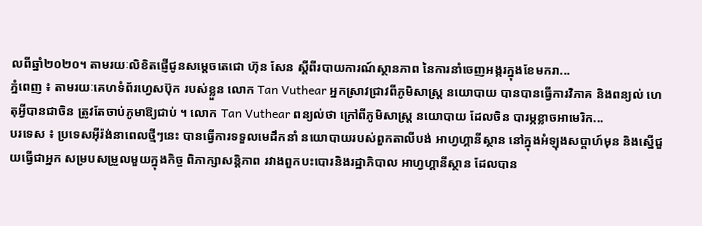លពីឆ្នាំ២០២០។ តាមរយៈលិខិតផ្ញើជូនសម្ដេចតេជោ ហ៊ុន សែន ស្ដីពីរបាយការណ៍ស្ថានភាព នៃការនាំចេញអង្ករក្នុងខែមករា...
ភ្នំពេញ ៖ តាមរយៈគេហទំព័រហ្វេសប៊ុក របស់ខ្លួន លោក Tan Vuthear អ្នកស្រាវជ្រាវពីភូមិសាស្រ្ត នយោបាយ បានបានធ្វើការវិភាគ និងពន្យល់ ហេតុអ្វីបានជាចិន ត្រូវតែចាប់ភូមាឱ្យជាប់ ។ លោក Tan Vuthear ពន្យល់ថា ក្រៅពីភូមិសាស្រ្ត នយោបាយ ដែលចិន បារម្ភខ្លាចអាមេរិក...
បរទេស ៖ ប្រទេសអ៊ីរ៉ង់នាពេលថ្មីៗនេះ បានធ្វើការទទួលមេដឹកនាំ នយោបាយរបស់ពួកតាលីបង់ អាហ្វហ្គានីស្ថាន នៅក្នុងអំឡុងសប្ដាហ៍មុន និងស្នើជួយធ្វើជាអ្នក សម្របសម្រួលមួយក្នុងកិច្ច ពិភាក្សាសន្តិភាព រវាងពួកបះបោរនិងរដ្ឋាភិបាល អាហ្វហ្គានីស្ថាន ដែលបាន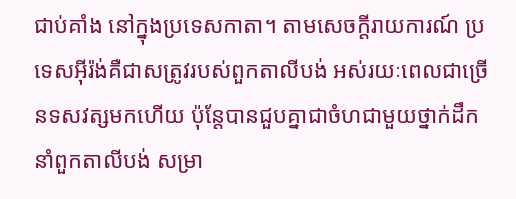ជាប់គាំង នៅក្នុងប្រទេសកាតា។ តាមសេចក្តីរាយការណ៍ ប្រទេសអ៊ីរ៉ង់គឺជាសត្រូវរបស់ពួកតាលីបង់ អស់រយៈពេលជាច្រើនទសវត្សមកហើយ ប៉ុន្តែបានជួបគ្នាជាចំហជាមួយថ្នាក់ដឹកនាំពួកតាលីបង់ សម្រា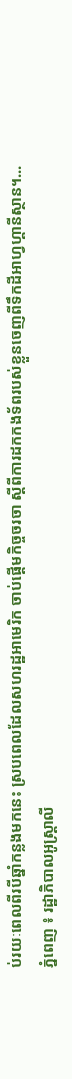ប់រយៈពេលពីរបីឆ្នាំកន្លងមកនេះ ស្របពេលដែលសហរដ្ឋអាមេរិក ចាប់ផ្តើមកិច្ចចរចា ស្តីពីការដកកងទ័ពរបស់ខ្លួនចេញពីទឹកដីអាហ្វហ្គានីស្ថាន។...
ភ្នំពេញ ៖ រដ្ឋាភិបាលអូស្ត្រាលី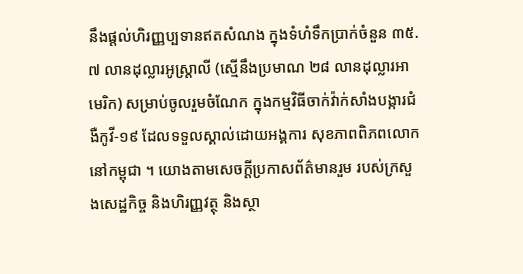នឹងផ្តល់ហិរញ្ញប្បទានឥតសំណង ក្នុងទំហំទឹកប្រាក់ចំនួន ៣៥.៧ លានដុល្លារអូស្ត្រាលី (ស្មើនឹងប្រមាណ ២៨ លានដុល្លារអាមេរិក) សម្រាប់ចូលរួមចំណែក ក្នុងកម្មវិធីចាក់វ៉ាក់សាំងបង្ការជំងឺកូវី-១៩ ដែលទទួលស្គាល់ដោយអង្គការ សុខភាពពិភពលោក នៅកម្ពុជា ។ យោងតាមសេចក្តីប្រកាសព័ត៌មានរួម របស់ក្រសួងសេដ្ឋកិច្ច និងហិរញ្ញវត្ថុ និងស្ថា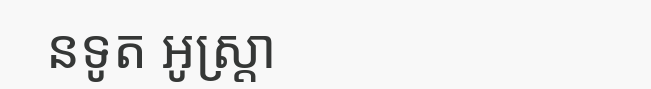នទូត អូស្ត្រា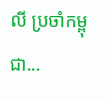លី ប្រចាំកម្ពុជា...